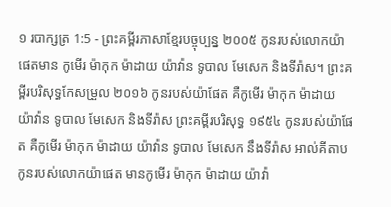១ របាក្សត្រ 1:5 - ព្រះគម្ពីរភាសាខ្មែរបច្ចុប្បន្ន ២០០៥ កូនរបស់លោកយ៉ាផេតមាន កូមើរ ម៉ាកុក ម៉ាដាយ យ៉ាវ៉ាន ទូបាល មែសេក និងទីរ៉ាស។ ព្រះគម្ពីរបរិសុទ្ធកែសម្រួល ២០១៦ កូនរបស់យ៉ាផែត គឺកូមើរ ម៉ាកុក ម៉ាដាយ យ៉ាវ៉ាន ទូបាល មែសេក និងទីរ៉ាស ព្រះគម្ពីរបរិសុទ្ធ ១៩៥៤ កូនរបស់យ៉ាផែត គឺកូមើរ ម៉ាកុក ម៉ាដាយ យ៉ាវ៉ាន ទូបាល មែសេក នឹងទីរ៉ាស អាល់គីតាប កូនរបស់លោកយ៉ាផេត មានកូមើរ ម៉ាកុក ម៉ាដាយ យ៉ាវ៉ា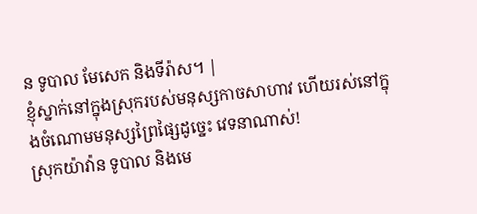ន ទូបាល មែសេក និងទីរ៉ាស។ |
ខ្ញុំស្នាក់នៅក្នុងស្រុករបស់មនុស្សកាចសាហាវ ហើយរស់នៅក្នុងចំណោមមនុស្សព្រៃផ្សៃដូច្នេះ វេទនាណាស់!
ស្រុកយ៉ាវ៉ាន ទូបាល និងមេ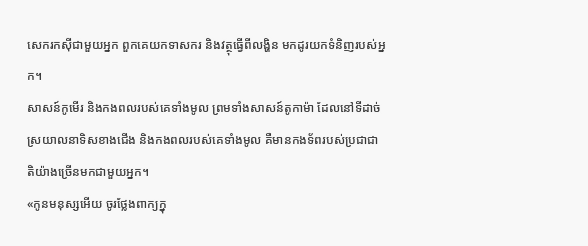សេករកស៊ីជាមួយអ្នក ពួកគេយកទាសករ និងវត្ថុធ្វើពីលង្ហិន មកដូរយកទំនិញរបស់អ្នក។
សាសន៍កូមើរ និងកងពលរបស់គេទាំងមូល ព្រមទាំងសាសន៍តូកាម៉ា ដែលនៅទីដាច់ស្រយាលនាទិសខាងជើង និងកងពលរបស់គេទាំងមូល គឺមានកងទ័ពរបស់ប្រជាជាតិយ៉ាងច្រើនមកជាមួយអ្នក។
«កូនមនុស្សអើយ ចូរថ្លែងពាក្យក្នុ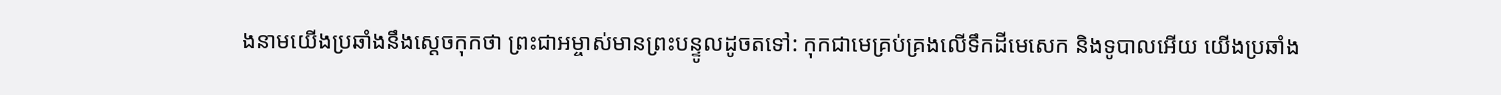ងនាមយើងប្រឆាំងនឹងស្ដេចកុកថា ព្រះជាអម្ចាស់មានព្រះបន្ទូលដូចតទៅ: កុកជាមេគ្រប់គ្រងលើទឹកដីមេសេក និងទូបាលអើយ យើងប្រឆាំង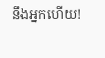នឹងអ្នកហើយ!